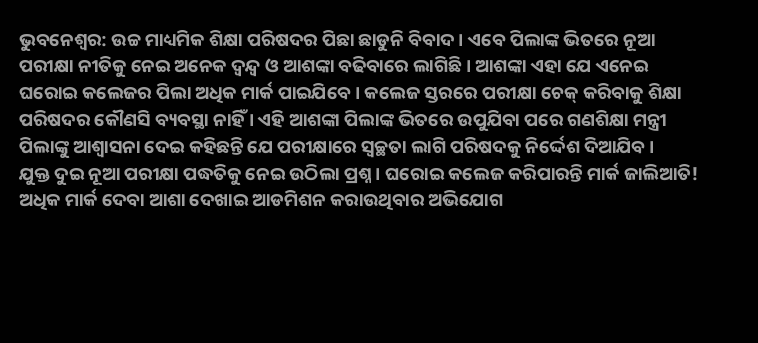ଭୁବନେଶ୍ୱର: ଉଚ୍ଚ ମାଧ୍ୟମିକ ଶିକ୍ଷା ପରିଷଦର ପିଛା ଛାଡୁନି ବିବାଦ । ଏବେ ପିଲାଙ୍କ ଭିତରେ ନୂଆ ପରୀକ୍ଷା ନୀତିକୁ ନେଇ ଅନେକ ଦ୍ୱନ୍ଦ୍ୱ ଓ ଆଶଙ୍କା ବଢିବାରେ ଲାଗିଛି । ଆଶଙ୍କା ଏହା ଯେ ଏନେଇ ଘରୋଇ କଲେଜର ପିଲା ଅଧିକ ମାର୍କ ପାଇଯିବେ । କଲେଜ ସ୍ତରରେ ପରୀକ୍ଷା ଚେକ୍ କରିବାକୁ ଶିକ୍ଷା ପରିଷଦର କୌଣସି ବ୍ୟବସ୍ଥା ନାହିଁ । ଏହି ଆଶଙ୍କା ପିଲାଙ୍କ ଭିତରେ ଉପୁଯିବା ପରେ ଗଣଶିକ୍ଷା ମନ୍ତ୍ରୀ ପିଲାଙ୍କୁ ଆଶ୍ୱାସନା ଦେଇ କହିଛନ୍ତି ଯେ ପରୀକ୍ଷାରେ ସ୍ବଚ୍ଛତା ଲାଗି ପରିଷଦକୁ ନିର୍ଦ୍ଦେଶ ଦିଆଯିବ ।
ଯୁକ୍ତ ଦୁଇ ନୂଆ ପରୀକ୍ଷା ପଦ୍ଧତିକୁ ନେଇ ଉଠିଲା ପ୍ରଶ୍ନ । ଘରୋଇ କଲେଜ କରିପାରନ୍ତି ମାର୍କ ଜାଲିଆତି! ଅଧିକ ମାର୍କ ଦେବା ଆଶା ଦେଖାଇ ଆଡମିଶନ କରାଉଥିବାର ଅଭିଯୋଗ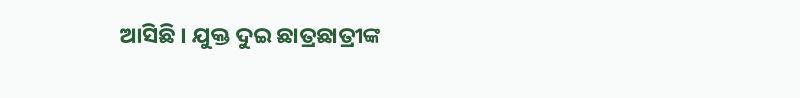ଆସିଛି । ଯୁକ୍ତ ଦୁଇ ଛାତ୍ରଛାତ୍ରୀଙ୍କ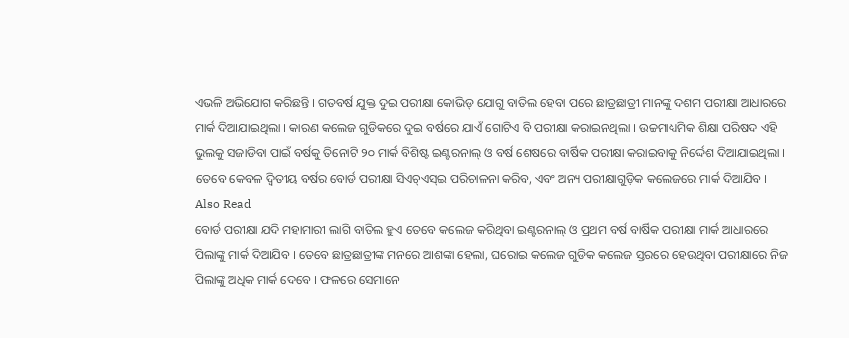ଏଭଳି ଅଭିଯୋଗ କରିଛନ୍ତି । ଗତବର୍ଷ ଯୁକ୍ତ ଦୁଇ ପରୀକ୍ଷା କୋଭିଡ୍ ଯୋଗୁ ବାତିଲ ହେବା ପରେ ଛାତ୍ରଛାତ୍ରୀ ମାନଙ୍କୁ ଦଶମ ପରୀକ୍ଷା ଆଧାରରେ ମାର୍କ ଦିଆଯାଇଥିଲା । କାରଣ କଲେଜ ଗୁଡିକରେ ଦୁଇ ବର୍ଷରେ ଯାଏଁ ଗୋଟିଏ ବି ପରୀକ୍ଷା କରାଇନଥିଲା । ଉଚ୍ଚମାଧ୍ୟମିକ ଶିକ୍ଷା ପରିଷଦ ଏହି ଭୁଲକୁ ସଜାଡିବା ପାଇଁ ବର୍ଷକୁ ତିନୋଟି ୨୦ ମାର୍କ ବିଶିଷ୍ଟ ଇଣ୍ଟରନାଲ୍ ଓ ବର୍ଷ ଶେଷରେ ବାର୍ଷିକ ପରୀକ୍ଷା କରାଇବାକୁ ନିର୍ଦ୍ଦେଶ ଦିଆଯାଇଥିଲା । ତେବେ କେବଳ ଦ୍ୱିତୀୟ ବର୍ଷର ବୋର୍ଡ ପରୀକ୍ଷା ସିଏଚ୍ଏସ୍ଇ ପରିଚାଳନା କରିବ, ଏବଂ ଅନ୍ୟ ପରୀକ୍ଷାଗୁଡ଼ିକ କଲେଜରେ ମାର୍କ ଦିଆଯିବ ।
Also Read
ବୋର୍ଡ ପରୀକ୍ଷା ଯଦି ମହାମାରୀ ଲାଗି ବାତିଲ ହୁଏ ତେବେ କଲେଜ କରିଥିବା ଇଣ୍ଟରନାଲ୍ ଓ ପ୍ରଥମ ବର୍ଷ ବାର୍ଷିକ ପରୀକ୍ଷା ମାର୍କ ଆଧାରରେ ପିଲାଙ୍କୁ ମାର୍କ ଦିଆଯିବ । ତେବେ ଛାତ୍ରଛାତ୍ରୀଙ୍କ ମନରେ ଆଶଙ୍କା ହେଲା, ଘରୋଇ କଲେଜ ଗୁଡିକ କଲେଜ ସ୍ତରରେ ହେଉଥିବା ପରୀକ୍ଷାରେ ନିଜ ପିଲାଙ୍କୁ ଅଧିକ ମାର୍କ ଦେବେ । ଫଳରେ ସେମାନେ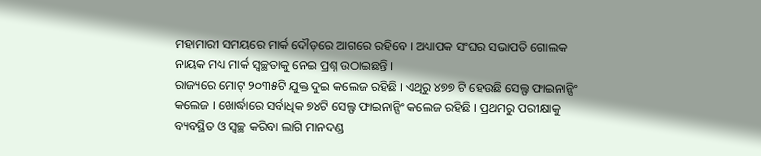ମହାମାରୀ ସମୟରେ ମାର୍କ ଦୌଡ଼ରେ ଆଗରେ ରହିବେ । ଅଧ୍ୟାପକ ସଂଘର ସଭାପତି ଗୋଲକ ନାୟକ ମଧ୍ୟ ମାର୍କ ସ୍ବଚ୍ଛତାକୁ ନେଇ ପ୍ରଶ୍ନ ଉଠାଇଛନ୍ତି ।
ରାଜ୍ୟରେ ମୋଟ୍ ୨୦୩୫ଟି ଯୁକ୍ତ ଦୁଇ କଲେଜ ରହିଛି । ଏଥିରୁ ୪୭୭ ଟି ହେଉଛି ସେଲ୍ଫ ଫାଇନାନ୍ସିଂ କଲେଜ । ଖୋର୍ଦ୍ଧାରେ ସର୍ବାଧିକ ୭୪ଟି ସେଲ୍ଫ ଫାଇନାନ୍ସିଂ କଲେଜ ରହିଛି । ପ୍ରଥମରୁ ପରୀକ୍ଷାକୁ ବ୍ୟବସ୍ଥିତ ଓ ସ୍ବଚ୍ଛ କରିବା ଲାଗି ମାନଦଣ୍ଡ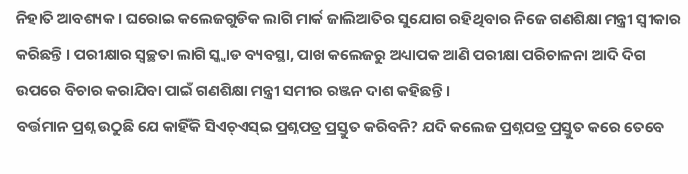ନିହାତି ଆବଶ୍ୟକ । ଘରୋଇ କଲେଜଗୁଡିକ ଲାଗି ମାର୍କ ଜାଲିଆତିର ସୁଯୋଗ ରହିଥିବାର ନିଜେ ଗଣଶିକ୍ଷା ମନ୍ତ୍ରୀ ସ୍ବୀକାର କରିଛନ୍ତି । ପରୀକ୍ଷାର ସ୍ବଚ୍ଛତା ଲାଗି ସ୍କ୍ବାଡ ବ୍ୟବସ୍ଥା, ପାଖ କଲେଜରୁ ଅଧ୍ୟାପକ ଆଣି ପରୀକ୍ଷା ପରିଚାଳନା ଆଦି ଦିଗ ଉପରେ ବିଚାର କରାଯିବା ପାଇଁ ଗଣଶିକ୍ଷା ମନ୍ତ୍ରୀ ସମୀର ରଞ୍ଜନ ଦାଶ କହିଛନ୍ତି ।
ବର୍ତ୍ତମାନ ପ୍ରଶ୍ନ ଉଠୁଛି ଯେ କାହିଁକି ସିଏଚ୍ଏସ୍ଇ ପ୍ରଶ୍ନପତ୍ର ପ୍ରସ୍ତୁତ କରିବନି? ଯଦି କଲେଜ ପ୍ରଶ୍ନପତ୍ର ପ୍ରସ୍ତୁତ କରେ ତେବେ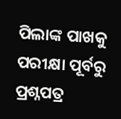ପିଲାଙ୍କ ପାଖକୁ ପରୀକ୍ଷା ପୂର୍ବରୁ ପ୍ରଶ୍ନପତ୍ର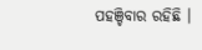ପହଞ୍ଚିବାର ରହିଛି ।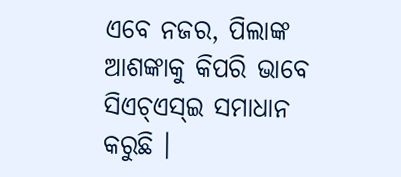ଏବେ ନଜର, ପିଲାଙ୍କ ଆଶଙ୍କାକୁ କିପରି ଭାବେ ସିଏଚ୍ଏସ୍ଇ ସମାଧାନ କରୁଛି ।